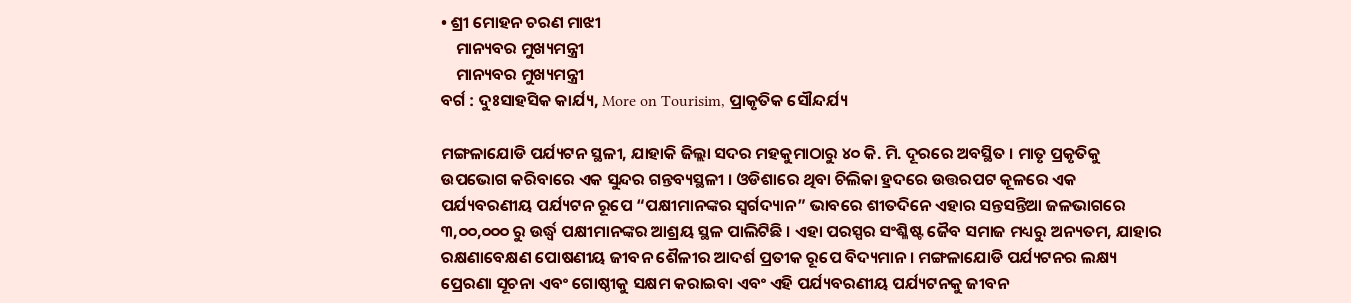• ଶ୍ରୀ ମୋହନ ଚରଣ ମାଝୀ
    ମାନ୍ୟବର ମୁଖ୍ୟମନ୍ତ୍ରୀ
    ମାନ୍ୟବର ମୁଖ୍ୟମନ୍ତ୍ରୀ
ବର୍ଗ : ଦୁଃସାହସିକ କାର୍ଯ୍ୟ, More on Tourisim, ପ୍ରାକୃତିକ ସୌନ୍ଦର୍ଯ୍ୟ

ମଙ୍ଗଳାଯୋଡି ପର୍ଯ୍ୟଟନ ସ୍ଥଳୀ, ଯାହାକି ଜିଲ୍ଲା ସଦର ମହକୁମାଠାରୁ ୪୦ କି. ମି. ଦୂରରେ ଅବସ୍ଥିତ । ମାତୃ ପ୍ରକୃତିକୁ ଉପଭୋଗ କରିବାରେ ଏକ ସୁନ୍ଦର ଗନ୍ତବ୍ୟସ୍ଥଳୀ । ଓଡିଶାରେ ଥିବା ଚିଲିକା ହ୍ରଦରେ ଉତ୍ତରପଟ କୂଳରେ ଏକ ପର୍ଯ୍ୟବରଣୀୟ ପର୍ଯ୍ୟଟନ ରୂପେ “ପକ୍ଷୀମାନଙ୍କର ସ୍ଵର୍ଗଦ୍ୟାନ” ଭାବରେ ଶୀତଦିନେ ଏହାର ସନ୍ତସନ୍ତିଆ ଜଳଭାଗରେ ୩,୦୦,୦୦୦ ରୁ ଉର୍ଦ୍ଧ୍ଵ ପକ୍ଷୀମାନଙ୍କର ଆଶ୍ରୟ ସ୍ଥଳ ପାଲିଟିଛି । ଏହା ପରସ୍ପର ସଂଶ୍ଳିଷ୍ଟ ଜୈବ ସମାଜ ମଧ୍ୟରୁ ଅନ୍ୟତମ, ଯାହାର ରକ୍ଷଣାବେକ୍ଷଣ ପୋଷଣୀୟ ଜୀବନ ଶୈଳୀର ଆଦର୍ଶ ପ୍ରତୀକ ରୂପେ ବିଦ୍ୟମାନ । ମଙ୍ଗଳାଯୋଡି ପର୍ଯ୍ୟଟନର ଲକ୍ଷ୍ୟ ପ୍ରେରଣା ସୂଚନା ଏବଂ ଗୋଷ୍ଠୀକୁ ସକ୍ଷମ କରାଇବା ଏବଂ ଏହି ପର୍ଯ୍ୟବରଣୀୟ ପର୍ଯ୍ୟଟନକୁ ଜୀବନ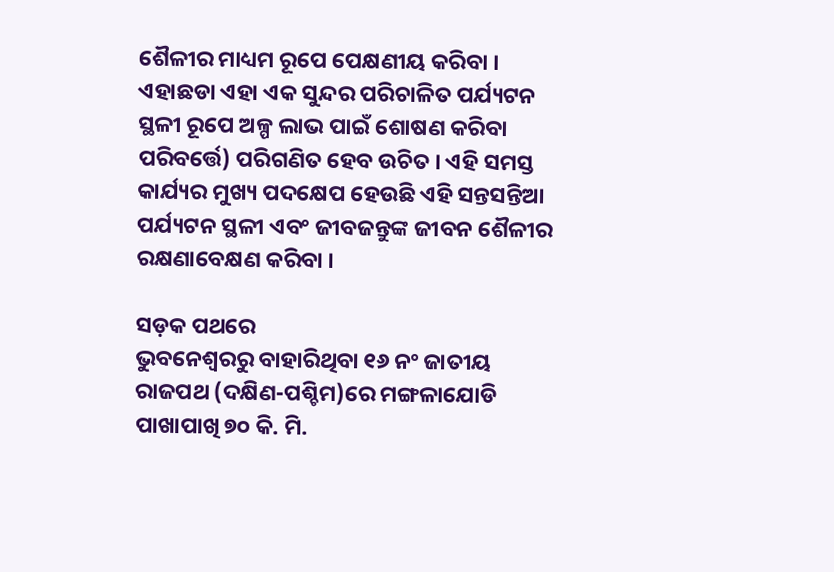ଶୈଳୀର ମାଧ୍ୟମ ରୂପେ ପେକ୍ଷଣୀୟ କରିବା । ଏହାଛଡା ଏହା ଏକ ସୁନ୍ଦର ପରିଚାଳିତ ପର୍ଯ୍ୟଟନ ସ୍ଥଳୀ ରୂପେ ଅଳ୍ପ ଲାଭ ପାଇଁ ଶୋଷଣ କରିବା ପରିବର୍ତ୍ତେ) ପରିଗଣିତ ହେବ ଉଚିତ । ଏହି ସମସ୍ତ କାର୍ଯ୍ୟର ମୁଖ୍ୟ ପଦକ୍ଷେପ ହେଉଛି ଏହି ସନ୍ତସନ୍ତିଆ ପର୍ଯ୍ୟଟନ ସ୍ଥଳୀ ଏବଂ ଜୀବଜନ୍ତୁଙ୍କ ଜୀବନ ଶୈଳୀର ରକ୍ଷଣାବେକ୍ଷଣ କରିବା ।

ସଡ଼କ ପଥରେ
ଭୁବନେଶ୍ଵରରୁ ବାହାରିଥିବା ୧୬ ନଂ ଜାତୀୟ ରାଜପଥ (ଦକ୍ଷିଣ-ପଶ୍ଚିମ)ରେ ମଙ୍ଗଳାଯୋଡି ପାଖାପାଖି ୭୦ କି. ମି.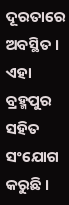ଦୂରତାରେ ଅବସ୍ଥିତ । ଏହା ବ୍ରହ୍ମପୁର ସହିତ ସଂଯୋଗ କରୁଛି ।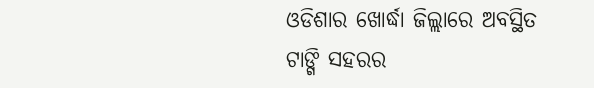ଓଡିଶାର ଖୋର୍ଦ୍ଧା ଜିଲ୍ଲାରେ ଅବସ୍ଥିତ ଟାଙ୍ଗି ସହରର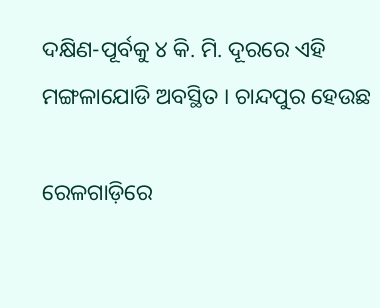ଦକ୍ଷିଣ-ପୂର୍ବକୁ ୪ କି. ମି. ଦୂରରେ ଏହି ମଙ୍ଗଳାଯୋଡି ଅବସ୍ଥିତ । ଚାନ୍ଦପୁର ହେଉଛ

ରେଳଗାଡ଼ିରେ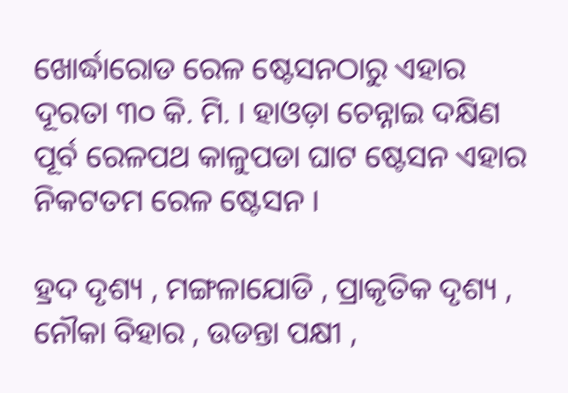ଖୋର୍ଦ୍ଧାରୋଡ ରେଳ ଷ୍ଟେସନଠାରୁ ଏହାର ଦୂରତା ୩୦ କି. ମି. । ହାଓଡ଼ା ଚେନ୍ନାଇ ଦକ୍ଷିଣ ପୂର୍ବ ରେଳପଥ କାଳୁପଡା ଘାଟ ଷ୍ଟେସନ ଏହାର ନିକଟତମ ରେଳ ଷ୍ଟେସନ ।

ହ୍ରଦ ଦୃଶ୍ୟ , ମଙ୍ଗଳାଯୋଡି , ପ୍ରାକୃତିକ ଦୃଶ୍ୟ , ନୌକା ବିହାର , ଉଡନ୍ତା ପକ୍ଷୀ ,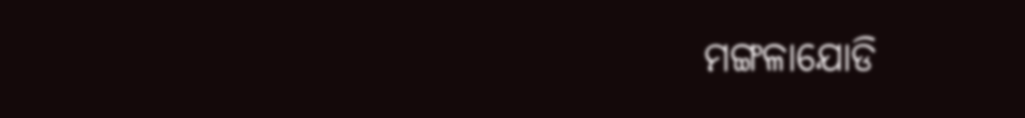ମଙ୍ଗଳାଯୋଡି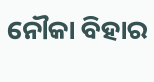ନୌକା ବିହାର